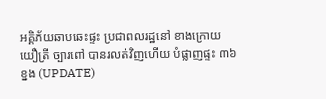អគ្គិភ័យឆាបឆេះផ្ទះ ប្រជាពលរដ្ឋនៅ ខាងក្រោយយឿត្រី ច្បារពៅ បានរលត់វិញហើយ បំផ្លាញផ្ទះ ៣៦ខ្នង (UPDATE)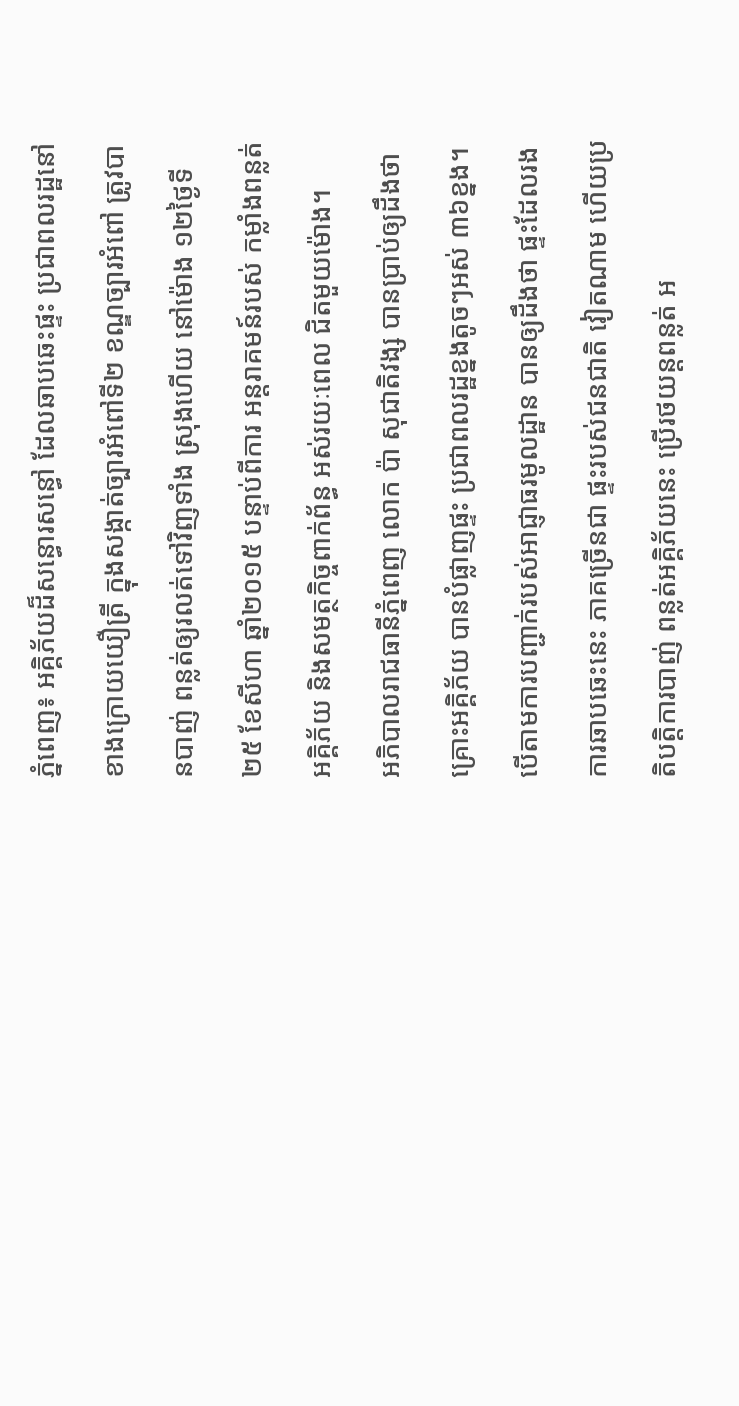ភ្នំពេញ៖ អគ្គិភ័យដ៏សន្ធោរសន្ធៅ ដែលឆាបឆេះផ្ទះ ប្រជាពលរដ្ឋនៅខាងក្រោយយឿត្រី ក្នុងសង្កាត់ច្បារអំពៅទី២ ខណ្ឌច្បារអំពៅ ត្រូវបានបាញ់ ពន្លត់ឲ្យរលត់ទៅវិញទាំង ស្រុងហើយ នៅម៉ោង ១២ថ្ងៃទី២៥ ខែសីហា ឆ្នាំ២០១៥ បន្ទាប់ពីការ អន្តរាគមន៍របស់ កម្លាំងពន្លត់អគ្គិភ័យ និងសមត្ថកិច្ចពាក់ព័ន្ធ អស់រយៈពេល ជិតមួយម៉ោង។
អភិបាលរាជធានីភ្នំពេញ លោក ប៉ា សុជាតិវង្ស បានប្រាប់ឲ្យដឹងថា គ្រោះអគ្គិភ័យ បានបំផ្លាញផ្ទះ ប្រជាពលរដ្ឋខ្នងតូចៗអស់ ៣៦ខ្នង។
បើតាមការបញ្ជាក់របស់អាជ្ញាធរមូលដ្ឋាន បានឲ្យដឹងថា ផ្ទះដែលរងការឆាបឆេះនេះ ភាគច្រើនជា ផ្ទះរបស់ជនជាតិ វៀតណាម ហើយប្រតិបត្តិការបាញ់ ពន្លត់អគ្គិភ័យនេះ ប្រើរថយន្តពន្លត់ អ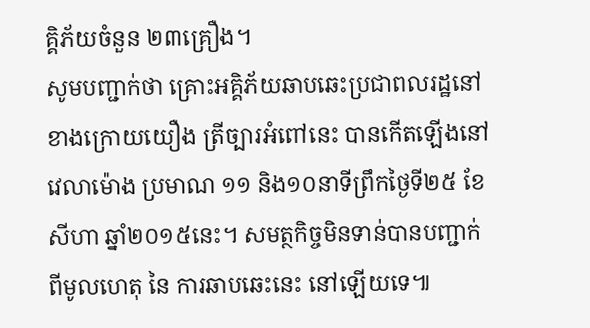គ្គិភ័យចំនួន ២៣គ្រឿង។
សូមបញ្ជាក់ថា គ្រោះអគ្គិភ័យឆាបឆេះប្រជាពលរដ្ឋនៅខាងក្រោយយឿង ត្រីច្បារអំពៅនេះ បានកើតឡើងនៅវេលាម៉ោង ប្រមាណ ១១ និង១០នាទីព្រឹកថ្ងៃទី២៥ ខែសីហា ឆ្នាំ២០១៥នេះ។ សមត្ថកិច្ចមិនទាន់បានបញ្ជាក់ ពីមូលហេតុ នៃ ការឆាបឆេះនេះ នៅឡើយទេ៕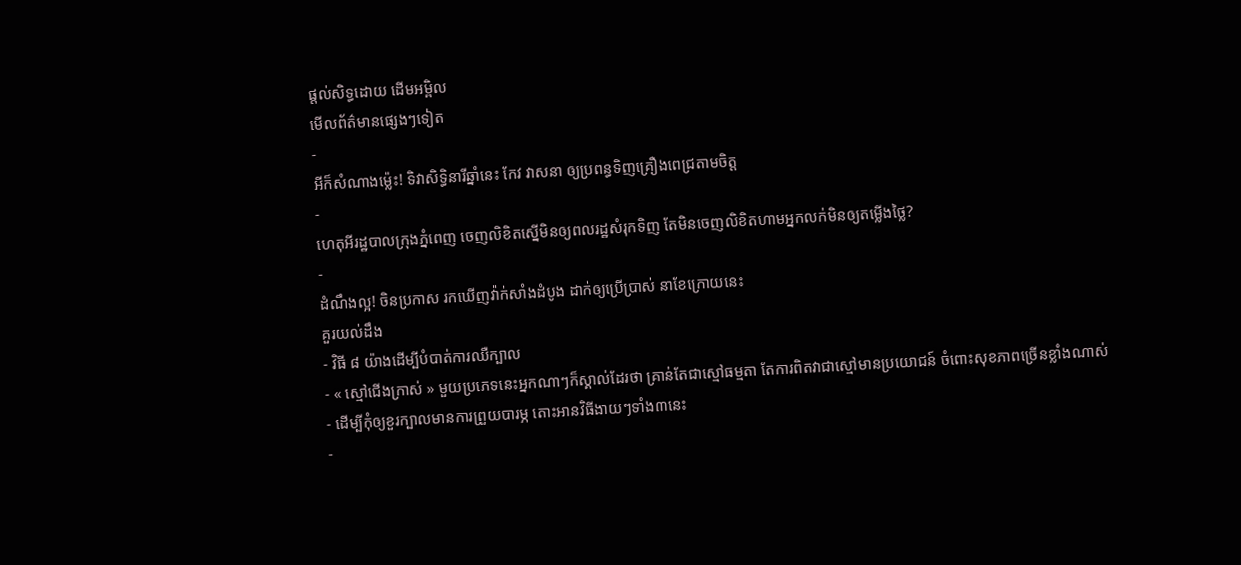ផ្តល់សិទ្ធដោយ ដើមអម្ពិល
មើលព័ត៌មានផ្សេងៗទៀត
-
អីក៏សំណាងម្ល៉េះ! ទិវាសិទ្ធិនារីឆ្នាំនេះ កែវ វាសនា ឲ្យប្រពន្ធទិញគ្រឿងពេជ្រតាមចិត្ត
-
ហេតុអីរដ្ឋបាលក្រុងភ្នំពេញ ចេញលិខិតស្នើមិនឲ្យពលរដ្ឋសំរុកទិញ តែមិនចេញលិខិតហាមអ្នកលក់មិនឲ្យតម្លើងថ្លៃ?
-
ដំណឹងល្អ! ចិនប្រកាស រកឃើញវ៉ាក់សាំងដំបូង ដាក់ឲ្យប្រើប្រាស់ នាខែក្រោយនេះ
គួរយល់ដឹង
- វិធី ៨ យ៉ាងដើម្បីបំបាត់ការឈឺក្បាល
- « ស្មៅជើងក្រាស់ » មួយប្រភេទនេះអ្នកណាៗក៏ស្គាល់ដែរថា គ្រាន់តែជាស្មៅធម្មតា តែការពិតវាជាស្មៅមានប្រយោជន៍ ចំពោះសុខភាពច្រើនខ្លាំងណាស់
- ដើម្បីកុំឲ្យខួរក្បាលមានការព្រួយបារម្ភ តោះអានវិធីងាយៗទាំង៣នេះ
-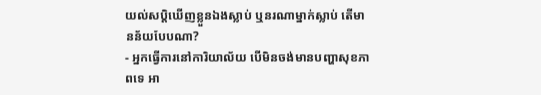យល់សប្តិឃើញខ្លួនឯងស្លាប់ ឬនរណាម្នាក់ស្លាប់ តើមានន័យបែបណា?
- អ្នកធ្វើការនៅការិយាល័យ បើមិនចង់មានបញ្ហាសុខភាពទេ អា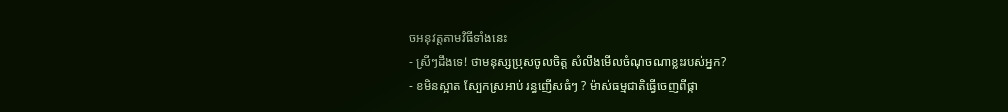ចអនុវត្តតាមវិធីទាំងនេះ
- ស្រីៗដឹងទេ! ថាមនុស្សប្រុសចូលចិត្ត សំលឹងមើលចំណុចណាខ្លះរបស់អ្នក?
- ខមិនស្អាត ស្បែកស្រអាប់ រន្ធញើសធំៗ ? ម៉ាស់ធម្មជាតិធ្វើចេញពីផ្កា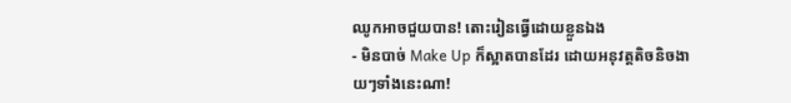ឈូកអាចជួយបាន! តោះរៀនធ្វើដោយខ្លួនឯង
- មិនបាច់ Make Up ក៏ស្អាតបានដែរ ដោយអនុវត្តតិចនិចងាយៗទាំងនេះណា!